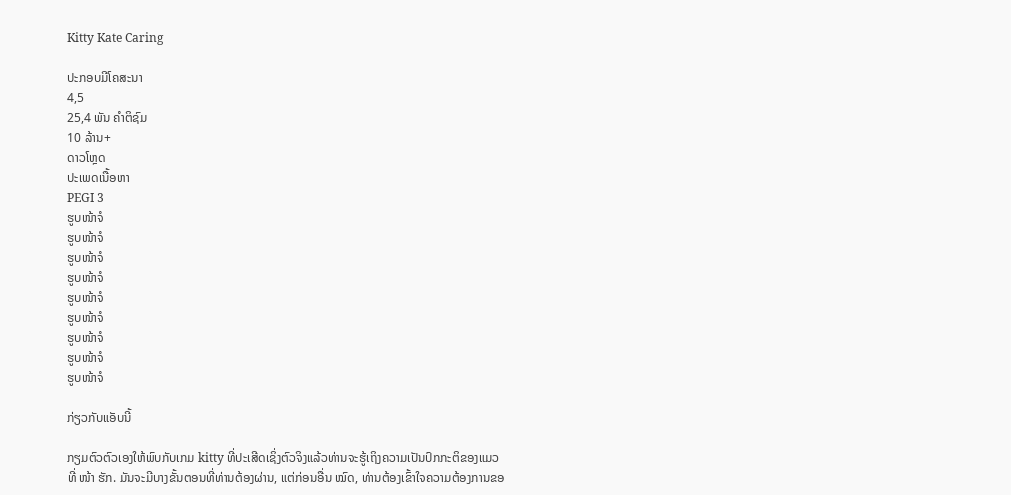Kitty Kate Caring

ປະກອບມີໂຄສະນາ
4,5
25,4 ພັນ ຄຳຕິຊົມ
10 ລ້ານ+
ດາວໂຫຼດ
ປະເພດເນື້ອຫາ
PEGI 3
ຮູບໜ້າຈໍ
ຮູບໜ້າຈໍ
ຮູບໜ້າຈໍ
ຮູບໜ້າຈໍ
ຮູບໜ້າຈໍ
ຮູບໜ້າຈໍ
ຮູບໜ້າຈໍ
ຮູບໜ້າຈໍ
ຮູບໜ້າຈໍ

ກ່ຽວກັບແອັບນີ້

ກຽມຕົວຕົວເອງໃຫ້ພົບກັບເກມ kitty ທີ່ປະເສີດເຊິ່ງຕົວຈິງແລ້ວທ່ານຈະຮູ້ເຖິງຄວາມເປັນປົກກະຕິຂອງແມວທີ່ ໜ້າ ຮັກ. ມັນຈະມີບາງຂັ້ນຕອນທີ່ທ່ານຕ້ອງຜ່ານ, ແຕ່ກ່ອນອື່ນ ໝົດ, ທ່ານຕ້ອງເຂົ້າໃຈຄວາມຕ້ອງການຂອ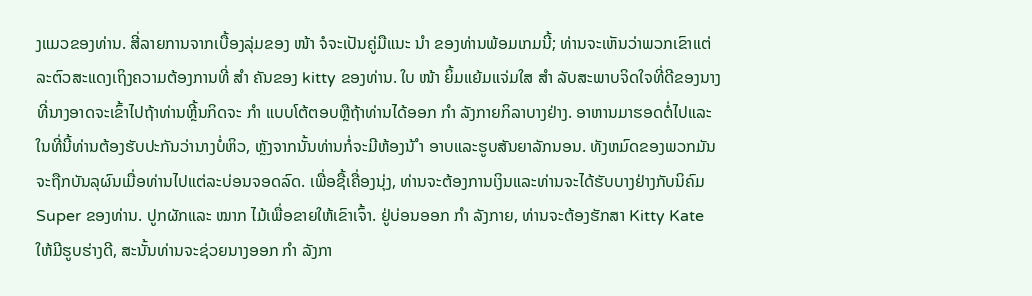ງແມວຂອງທ່ານ. ສີ່ລາຍການຈາກເບື້ອງລຸ່ມຂອງ ໜ້າ ຈໍຈະເປັນຄູ່ມືແນະ ນຳ ຂອງທ່ານພ້ອມເກມນີ້; ທ່ານຈະເຫັນວ່າພວກເຂົາແຕ່ລະຕົວສະແດງເຖິງຄວາມຕ້ອງການທີ່ ສຳ ຄັນຂອງ kitty ຂອງທ່ານ. ໃບ ໜ້າ ຍິ້ມແຍ້ມແຈ່ມໃສ ສຳ ລັບສະພາບຈິດໃຈທີ່ດີຂອງນາງທີ່ນາງອາດຈະເຂົ້າໄປຖ້າທ່ານຫຼີ້ນກິດຈະ ກຳ ແບບໂຕ້ຕອບຫຼືຖ້າທ່ານໄດ້ອອກ ກຳ ລັງກາຍກິລາບາງຢ່າງ. ອາຫານມາຮອດຕໍ່ໄປແລະໃນທີ່ນີ້ທ່ານຕ້ອງຮັບປະກັນວ່ານາງບໍ່ຫິວ, ຫຼັງຈາກນັ້ນທ່ານກໍ່ຈະມີຫ້ອງນ້ ຳ ອາບແລະຮູບສັນຍາລັກນອນ. ທັງຫມົດຂອງພວກມັນຈະຖືກບັນລຸຜົນເມື່ອທ່ານໄປແຕ່ລະບ່ອນຈອດລົດ. ເພື່ອຊື້ເຄື່ອງນຸ່ງ, ທ່ານຈະຕ້ອງການເງິນແລະທ່ານຈະໄດ້ຮັບບາງຢ່າງກັບນິຄົມ Super ຂອງທ່ານ. ປູກຜັກແລະ ໝາກ ໄມ້ເພື່ອຂາຍໃຫ້ເຂົາເຈົ້າ. ຢູ່ບ່ອນອອກ ກຳ ລັງກາຍ, ທ່ານຈະຕ້ອງຮັກສາ Kitty Kate ໃຫ້ມີຮູບຮ່າງດີ, ສະນັ້ນທ່ານຈະຊ່ວຍນາງອອກ ກຳ ລັງກາ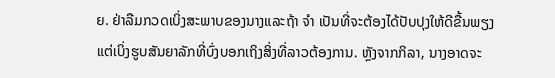ຍ. ຢ່າລືມກວດເບິ່ງສະພາບຂອງນາງແລະຖ້າ ຈຳ ເປັນທີ່ຈະຕ້ອງໄດ້ປັບປຸງໃຫ້ດີຂື້ນພຽງແຕ່ເບິ່ງຮູບສັນຍາລັກທີ່ບົ່ງບອກເຖິງສິ່ງທີ່ລາວຕ້ອງການ. ຫຼັງຈາກກິລາ, ນາງອາດຈະ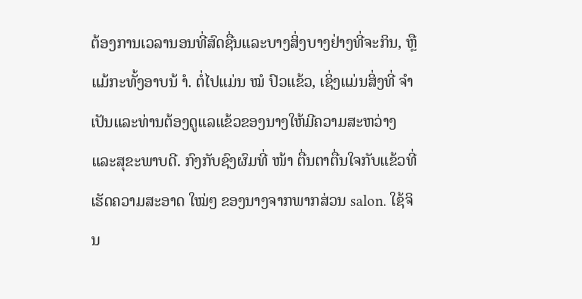ຕ້ອງການເວລານອນທີ່ສົດຊື່ນແລະບາງສິ່ງບາງຢ່າງທີ່ຈະກິນ, ຫຼືແມ້ກະທັ້ງອາບນ້ ຳ. ຕໍ່ໄປແມ່ນ ໝໍ ປົວແຂ້ວ, ເຊິ່ງແມ່ນສິ່ງທີ່ ຈຳ ເປັນແລະທ່ານຕ້ອງດູແລແຂ້ວຂອງນາງໃຫ້ມີຄວາມສະຫວ່າງແລະສຸຂະພາບດີ. ກົງກັບຊົງຜົມທີ່ ໜ້າ ຕື່ນຕາຕື່ນໃຈກັບແຂ້ວທີ່ເຮັດຄວາມສະອາດ ໃໝ່ໆ ຂອງນາງຈາກພາກສ່ວນ salon. ໃຊ້ຈິນ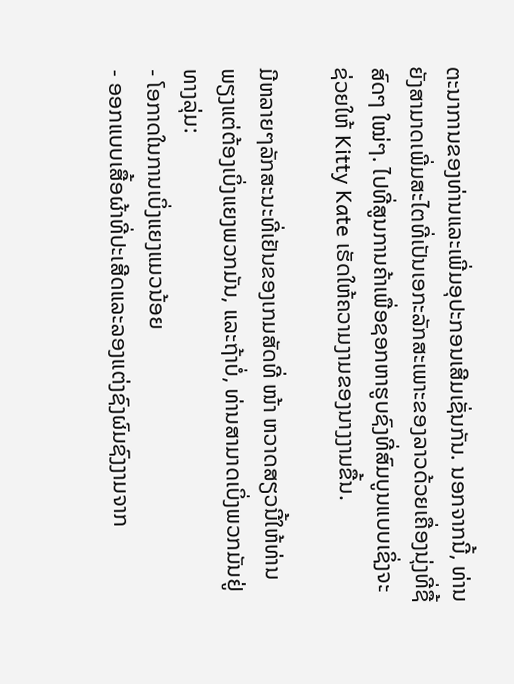ຕະນາການຂອງທ່ານແລະເພີ່ມອຸປະກອນເສີມເຊັ່ນກັນ. ນອກຈາກນີ້, ທ່ານຍັງສາມາດເພີ່ມສະໄຕທີ່ເປັນເອກະລັກສະເພາະຂອງລາວດ້ວຍເຄື່ອງນຸ່ງທີ່ຊື້ສົດໆ ໃໝ່ໆ. ໄປທີ່ສູນການຄ້າເພື່ອຊອກຫາຮູບຊົງທີ່ສົມບູນແບບເຊິ່ງຈະຊ່ວຍໃຫ້ Kitty Kate ເຮັດໃຫ້ຄວາມງາມຂອງນາງງາມຂື້ນ.

ມີຫລາຍໆລັກສະນະທີ່ເຢັນຂອງເກມສັດທີ່ ໜ້າ ຫວາດສຽວນີ້ໃຫ້ທ່ານພຽງແຕ່ຕ້ອງເບິ່ງແຍງພວກມັນ, ແລະຖ້າບໍ່, ທ່ານສາມາດເບິ່ງພວກມັນຢູ່ທາງລຸ່ມ:
- ໂອກາດໃນການເບິ່ງແຍງແມວນ້ອຍ
- ອອກແບບເສື້ອຜ້າທີ່ປະເສີດແລະລອງແຕ່ງຊົງຜົມຊົງງາມຈາກ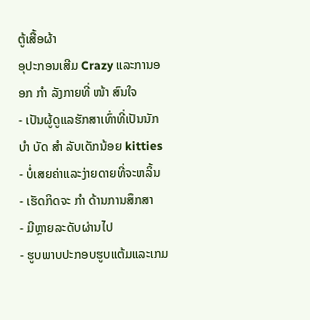ຕູ້ເສື້ອຜ້າ
ອຸປະກອນເສີມ Crazy ແລະການອອກ ກຳ ລັງກາຍທີ່ ໜ້າ ສົນໃຈ
- ເປັນຜູ້ດູແລຮັກສາເທົ່າທີ່ເປັນນັກ ບຳ ບັດ ສຳ ລັບເດັກນ້ອຍ kitties
- ບໍ່ເສຍຄ່າແລະງ່າຍດາຍທີ່ຈະຫລິ້ນ
- ເຮັດກິດຈະ ກຳ ດ້ານການສຶກສາ
- ມີຫຼາຍລະດັບຜ່ານໄປ
- ຮູບພາບປະກອບຮູບແຕ້ມແລະເກມ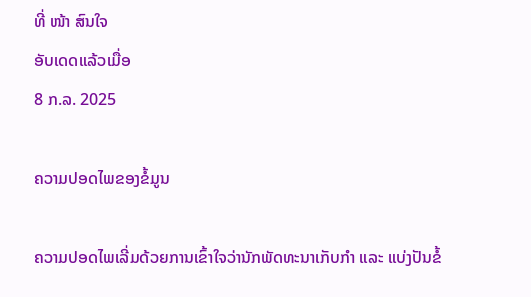ທີ່ ໜ້າ ສົນໃຈ
ອັບເດດແລ້ວເມື່ອ
8 ກ.ລ. 2025

ຄວາມປອດໄພຂອງຂໍ້ມູນ

ຄວາມປອດໄພເລີ່ມດ້ວຍການເຂົ້າໃຈວ່ານັກພັດທະນາເກັບກຳ ແລະ ແບ່ງປັນຂໍ້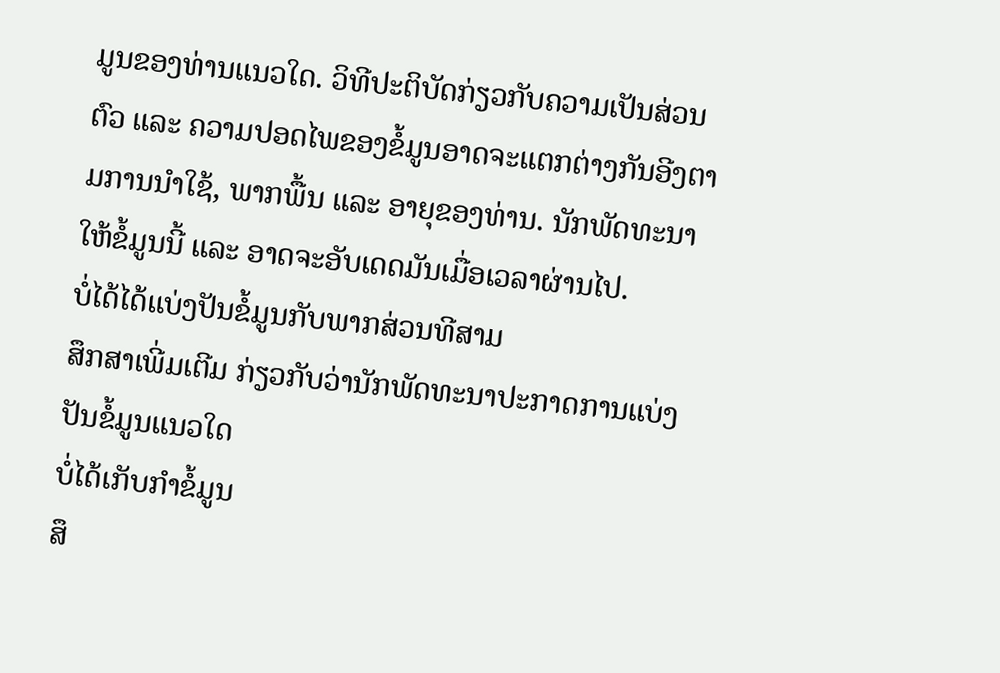ມູນຂອງທ່ານແນວໃດ. ວິທີປະຕິບັດກ່ຽວກັບຄວາມເປັນສ່ວນຕົວ ແລະ ຄວາມປອດໄພຂອງຂໍ້ມູນອາດຈະແຕກຕ່າງກັນອີງຕາມການນຳໃຊ້, ພາກພື້ນ ແລະ ອາຍຸຂອງທ່ານ. ນັກພັດທະນາໃຫ້ຂໍ້ມູນນີ້ ແລະ ອາດຈະອັບເດດມັນເມື່ອເວລາຜ່ານໄປ.
ບໍ່ໄດ້ໄດ້ແບ່ງປັນຂໍ້ມູນກັບພາກສ່ວນທີສາມ
ສຶກສາເພີ່ມເຕີມ ກ່ຽວກັບວ່ານັກພັດທະນາປະກາດການແບ່ງປັນຂໍ້ມູນແນວໃດ
ບໍ່ໄດ້ເກັບກຳຂໍ້ມູນ
ສຶ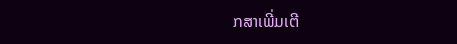ກສາເພີ່ມເຕີ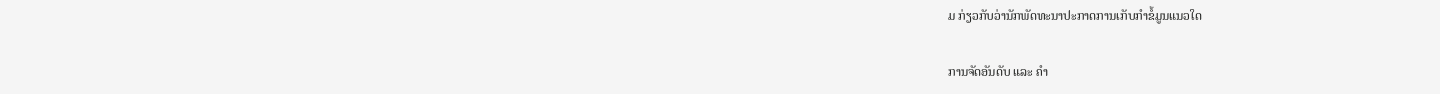ມ ກ່ຽວກັບວ່ານັກພັດທະນາປະກາດການເກັບກຳຂໍ້ມູນແນວໃດ

ການຈັດອັນດັບ ແລະ ຄຳ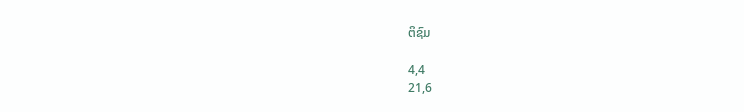ຕິຊົມ

4,4
21,6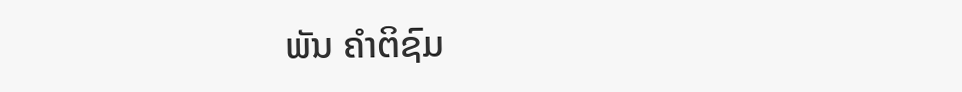ພັນ ຄຳຕິຊົມ